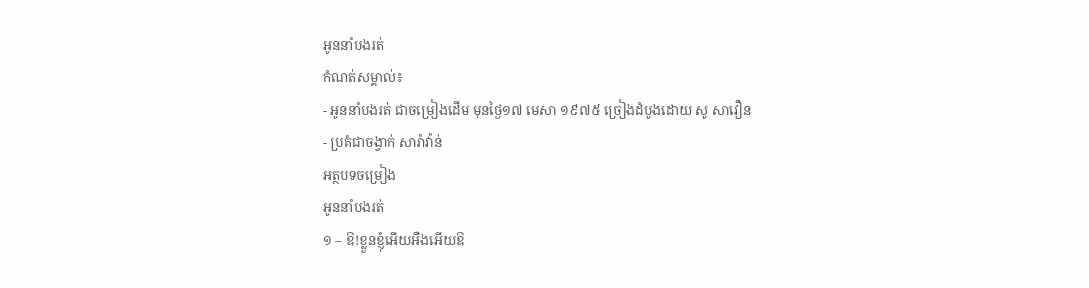អូននាំបងរត់
កំណត់សម្គាល់៖
- អូននាំបងរត់ ជាចម្រៀងដើម មុនថ្ងៃ១៧ មេសា ១៩៧៥ ច្រៀងដំបូងដោយ សូ សាវឿន
- ប្រគំជាចង្វាក់ សារ៉ាវ៉ាន់
អត្ថបទចម្រៀង
អូននាំបងរត់
១ – ឱ!ខ្លួនខ្ញុំអើយអឺងអើយឱ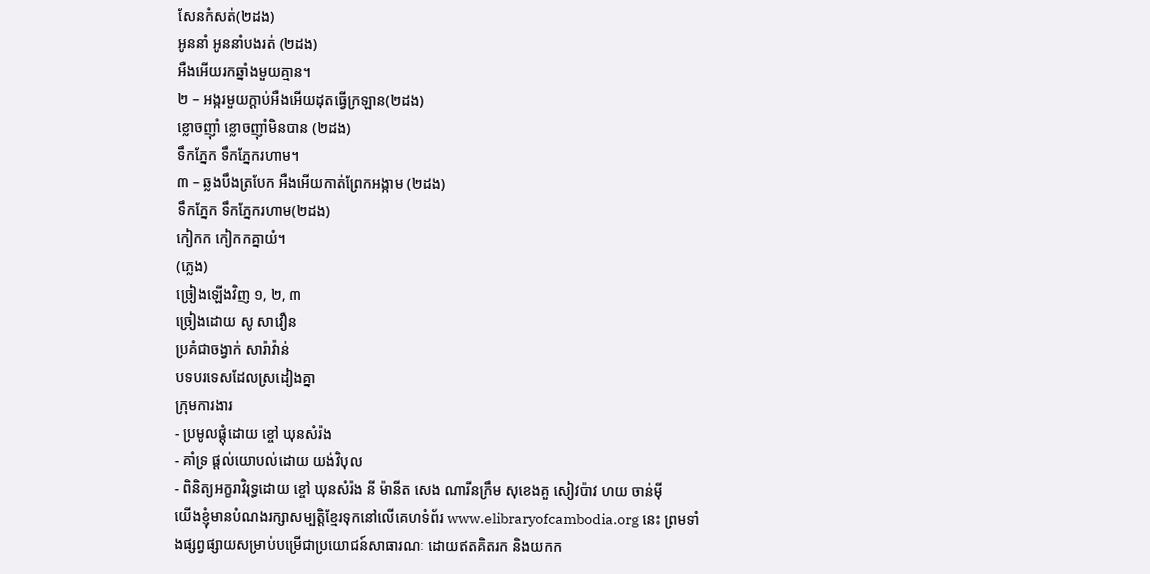សែនកំសត់(២ដង)
អូននាំ អូននាំបងរត់ (២ដង)
អឺងអើយរកឆ្នាំងមួយគ្មាន។
២ – អង្ករមួយក្តាប់អឺងអើយដុតធ្វើក្រឡាន(២ដង)
ខ្លោចញុាំ ខ្លោចញុាំមិនបាន (២ដង)
ទឹកភ្នែក ទឹកភ្នែករហាម។
៣ – ឆ្លងបឹងត្របែក អឺងអើយកាត់ព្រែកអង្កាម (២ដង)
ទឹកភ្នែក ទឹកភ្នែករហាម(២ដង)
កៀកក កៀកកគ្នាយំ។
(ភ្លេង)
ច្រៀងឡើងវិញ ១, ២, ៣
ច្រៀងដោយ សូ សាវឿន
ប្រគំជាចង្វាក់ សារ៉ាវ៉ាន់
បទបរទេសដែលស្រដៀងគ្នា
ក្រុមការងារ
- ប្រមូលផ្ដុំដោយ ខ្ចៅ ឃុនសំរ៉ង
- គាំទ្រ ផ្ដល់យោបល់ដោយ យង់វិបុល
- ពិនិត្យអក្ខរាវិរុទ្ធដោយ ខ្ចៅ ឃុនសំរ៉ង នី ម៉ានីត សេង ណារីនក្រឹម សុខេងគួ សៀវប៉ាវ ហយ ចាន់ម៉ី
យើងខ្ញុំមានបំណងរក្សាសម្បត្តិខ្មែរទុកនៅលើគេហទំព័រ www.elibraryofcambodia.org នេះ ព្រមទាំងផ្សព្វផ្សាយសម្រាប់បម្រើជាប្រយោជន៍សាធារណៈ ដោយឥតគិតរក និងយកក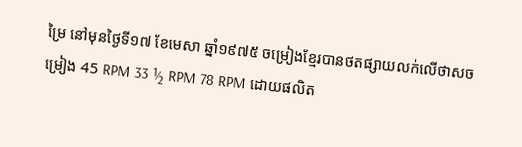ម្រៃ នៅមុនថ្ងៃទី១៧ ខែមេសា ឆ្នាំ១៩៧៥ ចម្រៀងខ្មែរបានថតផ្សាយលក់លើថាសចម្រៀង 45 RPM 33 ½ RPM 78 RPM ដោយផលិត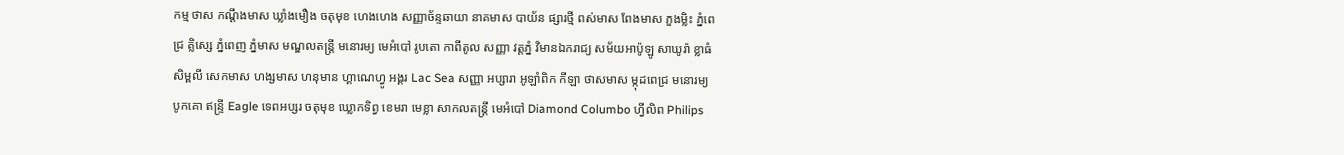កម្ម ថាស កណ្ដឹងមាស ឃ្លាំងមឿង ចតុមុខ ហេងហេង សញ្ញាច័ន្ទឆាយា នាគមាស បាយ័ន ផ្សារថ្មី ពស់មាស ពែងមាស ភួងម្លិះ ភ្នំពេជ្រ គ្លិស្សេ ភ្នំពេញ ភ្នំមាស មណ្ឌលតន្រ្តី មនោរម្យ មេអំបៅ រូបតោ កាពីតូល សញ្ញា វត្តភ្នំ វិមានឯករាជ្យ សម័យអាប៉ូឡូ សាឃូរ៉ា ខ្លាធំ សិម្ពលី សេកមាស ហង្សមាស ហនុមាន ហ្គាណេហ្វូ អង្គរ Lac Sea សញ្ញា អប្សារា អូឡាំពិក កីឡា ថាសមាស ម្កុដពេជ្រ មនោរម្យ បូកគោ ឥន្ទ្រី Eagle ទេពអប្សរ ចតុមុខ ឃ្លោកទិព្វ ខេមរា មេខ្លា សាកលតន្ត្រី មេអំបៅ Diamond Columbo ហ្វីលិព Philips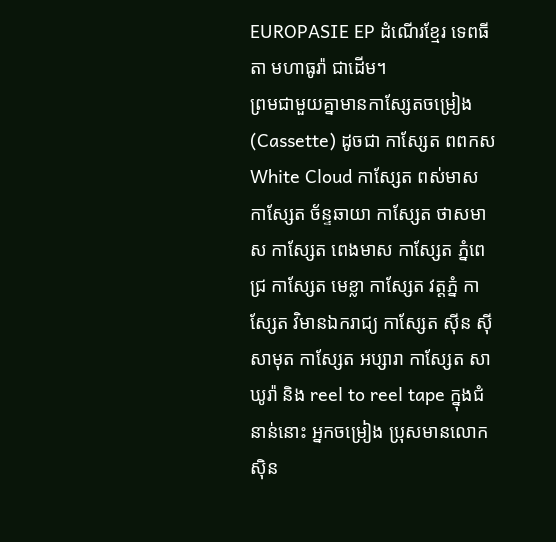EUROPASIE EP ដំណើរខ្មែរ ទេពធីតា មហាធូរ៉ា ជាដើម។
ព្រមជាមួយគ្នាមានកាសែ្សតចម្រៀង (Cassette) ដូចជា កាស្សែត ពពកស White Cloud កាស្សែត ពស់មាស កាស្សែត ច័ន្ទឆាយា កាស្សែត ថាសមាស កាស្សែត ពេងមាស កាស្សែត ភ្នំពេជ្រ កាស្សែត មេខ្លា កាស្សែត វត្តភ្នំ កាស្សែត វិមានឯករាជ្យ កាស្សែត ស៊ីន ស៊ីសាមុត កាស្សែត អប្សារា កាស្សែត សាឃូរ៉ា និង reel to reel tape ក្នុងជំនាន់នោះ អ្នកចម្រៀង ប្រុសមានលោក ស៊ិន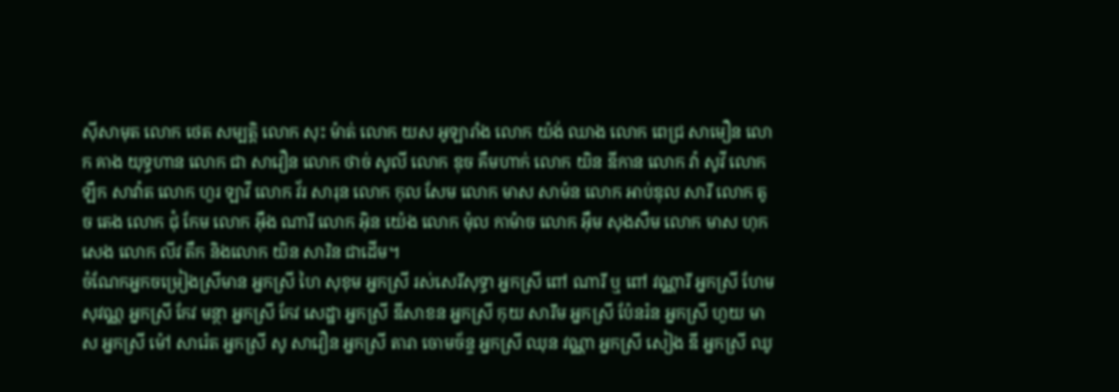ស៊ីសាមុត លោក ថេត សម្បត្តិ លោក សុះ ម៉ាត់ លោក យស អូឡារាំង លោក យ៉ង់ ឈាង លោក ពេជ្រ សាមឿន លោក គាង យុទ្ធហាន លោក ជា សាវឿន លោក ថាច់ សូលី លោក ឌុច គឹមហាក់ លោក យិន ឌីកាន លោក វ៉ា សូវី លោក ឡឹក សាវ៉ាត លោក ហួរ ឡាវី លោក វ័រ សារុន លោក កុល សែម លោក មាស សាម៉ន លោក អាប់ឌុល សារី លោក តូច តេង លោក ជុំ កែម លោក អ៊ឹង ណារី លោក អ៊ិន យ៉េង លោក ម៉ុល កាម៉ាច លោក អ៊ឹម សុងសឺម លោក មាស ហុកសេង លោក លីវ តឹក និងលោក យិន សារិន ជាដើម។
ចំណែកអ្នកចម្រៀងស្រីមាន អ្នកស្រី ហៃ សុខុម អ្នកស្រី រស់សេរីសុទ្ធា អ្នកស្រី ពៅ ណារី ឬ ពៅ វណ្ណារី អ្នកស្រី ហែម សុវណ្ណ អ្នកស្រី កែវ មន្ថា អ្នកស្រី កែវ សេដ្ឋា អ្នកស្រី ឌីសាខន អ្នកស្រី កុយ សារឹម អ្នកស្រី ប៉ែនរ៉ន អ្នកស្រី ហួយ មាស អ្នកស្រី ម៉ៅ សារ៉េត អ្នកស្រី សូ សាវឿន អ្នកស្រី តារា ចោមច័ន្ទ អ្នកស្រី ឈុន វណ្ណា អ្នកស្រី សៀង ឌី អ្នកស្រី ឈូ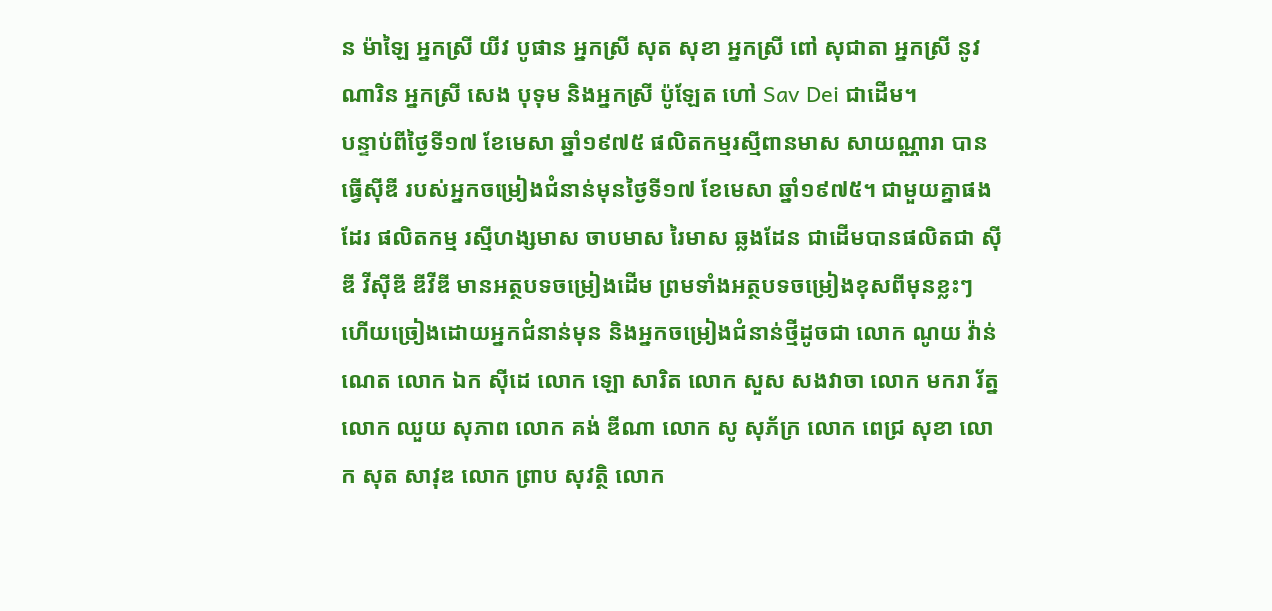ន ម៉ាឡៃ អ្នកស្រី យីវ បូផាន អ្នកស្រី សុត សុខា អ្នកស្រី ពៅ សុជាតា អ្នកស្រី នូវ ណារិន អ្នកស្រី សេង បុទុម និងអ្នកស្រី ប៉ូឡែត ហៅ Sav Dei ជាដើម។
បន្ទាប់ពីថ្ងៃទី១៧ ខែមេសា ឆ្នាំ១៩៧៥ ផលិតកម្មរស្មីពានមាស សាយណ្ណារា បានធ្វើស៊ីឌី របស់អ្នកចម្រៀងជំនាន់មុនថ្ងៃទី១៧ ខែមេសា ឆ្នាំ១៩៧៥។ ជាមួយគ្នាផងដែរ ផលិតកម្ម រស្មីហង្សមាស ចាបមាស រៃមាស ឆ្លងដែន ជាដើមបានផលិតជា ស៊ីឌី វីស៊ីឌី ឌីវីឌី មានអត្ថបទចម្រៀងដើម ព្រមទាំងអត្ថបទចម្រៀងខុសពីមុនខ្លះៗ ហើយច្រៀងដោយអ្នកជំនាន់មុន និងអ្នកចម្រៀងជំនាន់ថ្មីដូចជា លោក ណូយ វ៉ាន់ណេត លោក ឯក ស៊ីដេ លោក ឡោ សារិត លោក សួស សងវាចា លោក មករា រ័ត្ន លោក ឈួយ សុភាព លោក គង់ ឌីណា លោក សូ សុភ័ក្រ លោក ពេជ្រ សុខា លោក សុត សាវុឌ លោក ព្រាប សុវត្ថិ លោក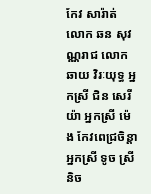កែវ សារ៉ាត់ លោក ឆន សុវណ្ណរាជ លោក ឆាយ វិរៈយុទ្ធ អ្នកស្រី ជិន សេរីយ៉ា អ្នកស្រី ម៉េង កែវពេជ្រចិន្តា អ្នកស្រី ទូច ស្រីនិច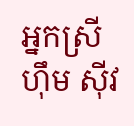អ្នកស្រី ហ៊ឹម ស៊ីវ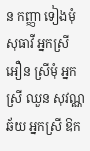ន កញ្ញា ទៀងមុំ សុធាវី អ្នកស្រី អឿន ស្រីមុំ អ្នកស្រី ឈួន សុវណ្ណឆ័យ អ្នកស្រី ឱក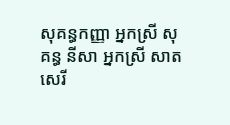សុគន្ធកញ្ញា អ្នកស្រី សុគន្ធ នីសា អ្នកស្រី សាត សេរី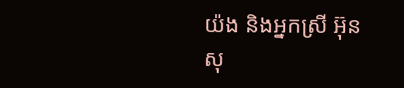យ៉ង និងអ្នកស្រី អ៊ុន សុ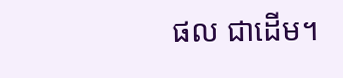ផល ជាដើម។